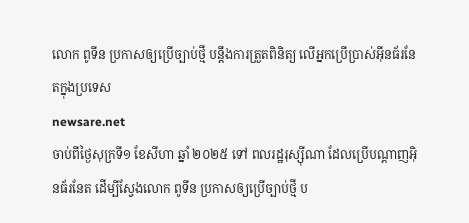លោក ពូទីន ប្រកាសឲ្យប្រើច្បាប់ថ្មី បន្តឹងការត្រួតពិនិត្យ លើអ្នកប្រើប្រាស់អ៊ីនធ័រនែតក្នុងប្រទេស
newsare.net
ចាប់ពីថ្ងៃសុក្រទី១ ខែសីហា ឆ្នាំ ២០២៥ ទៅ ពលរដ្ឋរុស្ស៊ីណា ដែលប្រើបណ្តាញអ៊ិនធ័រនែត ដើម្បីស្វែងលោក ពូទីន ប្រកាសឲ្យប្រើច្បាប់ថ្មី ប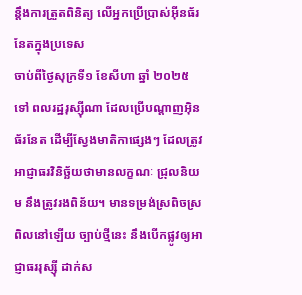ន្តឹងការត្រួតពិនិត្យ លើអ្នកប្រើប្រាស់អ៊ីនធ័រនែតក្នុងប្រទេស
ចាប់ពីថ្ងៃសុក្រទី១ ខែសីហា ឆ្នាំ ២០២៥ ទៅ ពលរដ្ឋរុស្ស៊ីណា ដែលប្រើបណ្តាញអ៊ិនធ័រនែត ដើម្បីស្វែងមាតិកាផ្សេងៗ ដែលត្រូវអាជ្ញាធរវិនិច្ឆ័យថាមានលក្ខណៈ ជ្រុលនិយម នឹងត្រូវរងពិន័យ។ មានទម្រង់ស្រពិចស្រពិលនៅឡើយ ច្បាប់ថ្មីនេះ នឹងបើកផ្លូវឲ្យអាជ្ញាធររុស្ស៊ី ដាក់ស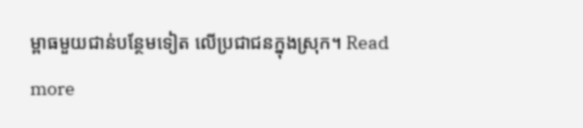ម្ពាធមួយជាន់បន្ថែមទៀត លើប្រជាជនក្នុងស្រុក។ Read more